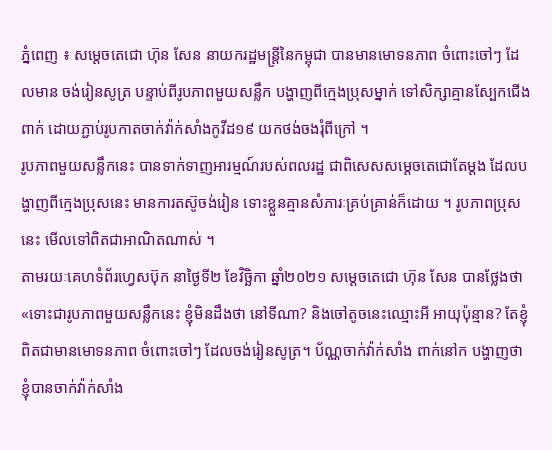ភ្នំពេញ ៖ សម្ដេចតេជោ ហ៊ុន សែន នាយករដ្ឋមន្ដ្រីនៃកម្ពុជា បានមានមោទនភាព ចំពោះចៅៗ ដែលមាន ចង់រៀនសូត្រ បន្ទាប់ពីរូបភាពមួយសន្លឹក បង្ហាញពីក្មេងប្រុសម្នាក់ ទៅសិក្សាគ្មានស្បែកជើងពាក់ ដោយភ្ជាប់រូបកាតចាក់វ៉ាក់សាំងកូវីដ១៩ យកថង់ចងរុំពីក្រៅ ។
រូបភាពមួយសន្លឹកនេះ បានទាក់ទាញអារម្មណ៍របស់ពលរដ្ឋ ជាពិសេសសម្តេចតេជោតែម្តង ដែលបង្ហាញពីក្មេងប្រុសនេះ មានការតស៊ូចង់រៀន ទោះខ្លួនគ្មានសំភារៈគ្រប់គ្រាន់ក៏ដោយ ។ រូបភាពប្រុសនេះ មើលទៅពិតជាអាណិតណាស់ ។
តាមរយៈគេហទំព័រហ្វេសប៊ុក នាថ្ងៃទី២ ខែវិច្ឆិកា ឆ្នាំ២០២១ សម្ដេចតេជោ ហ៊ុន សែន បានថ្លែងថា «ទោះជារូបភាពមួយសន្លឹកនេះ ខ្ញុំមិនដឹងថា នៅទីណា? និងចៅតូចនេះឈ្មោះអី អាយុប៉ុន្មាន? តែខ្ញុំពិតជាមានមោទនភាព ចំពោះចៅៗ ដែលចង់រៀនសូត្រ។ ប័ណ្ណចាក់វ៉ាក់សាំង ពាក់នៅក បង្ហាញថា ខ្ញុំបានចាក់វ៉ាក់សាំង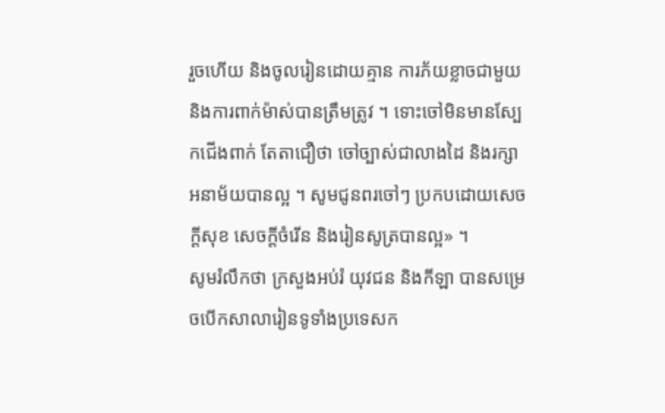រួចហើយ និងចូលរៀនដោយគ្មាន ការភ័យខ្លាចជាមួយ និងការពាក់ម៉ាស់បានត្រឹមត្រូវ ។ ទោះចៅមិនមានស្បែកជើងពាក់ តែតាជឿថា ចៅច្បាស់ជាលាងដៃ និងរក្សាអនាម័យបានល្អ ។ សូមជូនពរចៅៗ ប្រកបដោយសេចក្តីសុខ សេចក្តីចំរើន និងរៀនសូត្របានល្អ» ។
សូមរំលឹកថា ក្រសួងអប់រំ យុវជន និងកីឡា បានសម្រេចបើកសាលារៀនទូទាំងប្រទេសក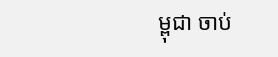ម្ពុជា ចាប់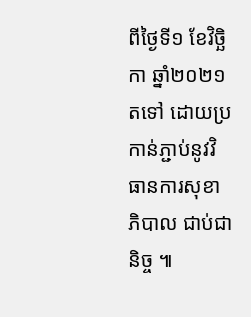ពីថ្ងៃទី១ ខែវិច្ឆិកា ឆ្នាំ២០២១ តទៅ ដោយប្រកាន់ភ្ជាប់នូវវិធានការសុខាភិបាល ជាប់ជានិច្ច ៕